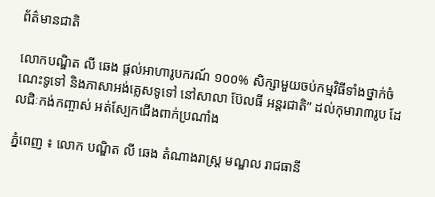ព័ត៌មានជាតិ

លោកបណ្ឌិត លី ឆេង ផ្តល់អាហារូបករណ៍ ១០០% សិក្សាមួយចប់កម្មវិធីទាំងថ្នាក់ចំណេះទូទៅ និងភាសាអង់គ្លេសទូទៅ នៅសាលា ប៊ែលធី អន្តរជាតិ” ដល់កុមារា៣រូប ដែលជិៈកង់កញ្ចាស់ អត់ស្បែកជើងពាក់ប្រណាំង

ភ្នំពេញ ៖ លោក បណ្ឌិត លី ឆេង តំណាងរាស្ត្រ មណ្ឌល រាជធានី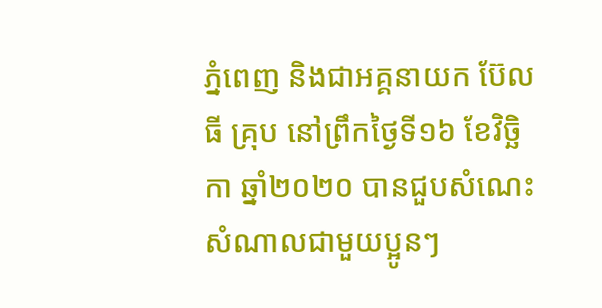ភ្នំពេញ និងជាអគ្គនាយក ប៊ែលធី គ្រុប នៅព្រឹកថ្ងៃទី១៦ ខែវិច្ឆិកា ឆ្នាំ២០២០ បានជួបសំណេះសំណាលជាមួយប្អូនៗ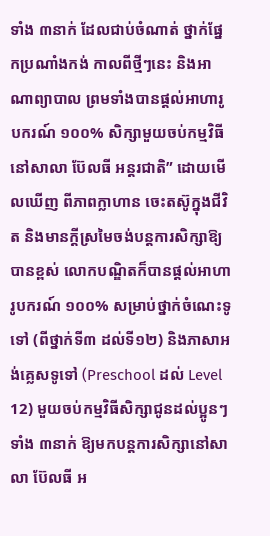ទាំង ៣នាក់ ដែលជាប់ចំណាត់ ថ្នាក់ផ្នែកប្រណាំងកង់ កាលពីថ្មីៗនេះ និងអាណាព្យាបាល ព្រមទាំងបានផ្តល់អាហារូបករណ៍ ១០០% សិក្សាមួយចប់កម្មវិធីនៅសាលា ប៊ែលធី អន្តរជាតិ” ដោយមើលឃើញ ពីភាពក្លាហាន ចេះតស៊ូក្នុងជីវិត និងមានក្តីស្រមៃចង់បន្តការសិក្សាឱ្យបានខ្ពស់ លោកបណ្ឌិតក៏បានផ្តល់អាហារូបករណ៍ ១០០% សម្រាប់ថ្នាក់ចំណេះទូទៅ (ពីថ្នាក់ទី៣ ដល់ទី១២) និងភាសាអង់គ្លេសទូទៅ (Preschool ដល់ Level 12) មួយចប់កម្មវិធីសិក្សាជូនដល់ប្អូនៗទាំង ៣នាក់ ឱ្យមកបន្តការសិក្សានៅសាលា ប៊ែលធី អ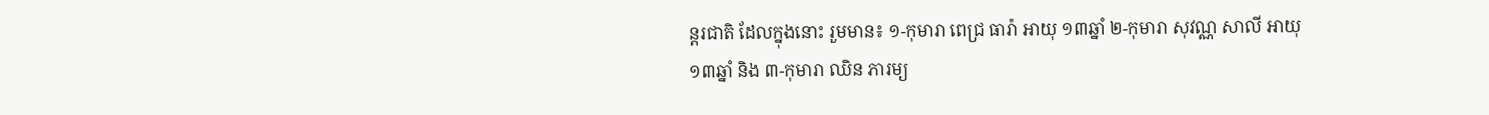ន្តរជាតិ ដែលក្នុងនោះ រួមមាន៖ ១-កុមារា ពេជ្រ ធារ៉ា អាយុ ១៣ឆ្នាំ ២-កុមារា សុវណ្ណ សាលី អាយុ ១៣ឆ្នាំ និង ៣-កុមារា ឈិន ភារម្យ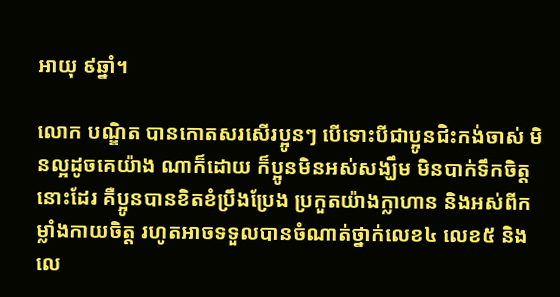អាយុ ៩ឆ្នាំ។

លោក បណ្ឌិត បានកោតសរសើរប្អូនៗ បើទោះបីជាប្អូនជិះកង់ចាស់ មិនល្អដូចគេយ៉ាង ណាក៏ដោយ ក៏ប្អូនមិនអស់សង្ឃឹម មិនបាក់ទឹកចិត្តនោះដែរ គឺប្អូនបានខិតខំប្រឹងប្រែង ប្រកួតយ៉ាងក្លាហាន និងអស់ពីកម្លាំងកាយចិត្ត រហូតអាចទទួលបានចំណាត់ថ្នាក់លេខ៤ លេខ៥ និងលេ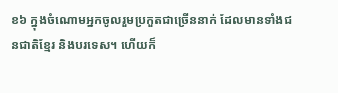ខ៦ ក្នុងចំណោមអ្នកចូលរួមប្រកួតជាច្រើននាក់ ដែលមានទាំងជនជាតិខ្មែរ និងបរទេស។ ហើយក៏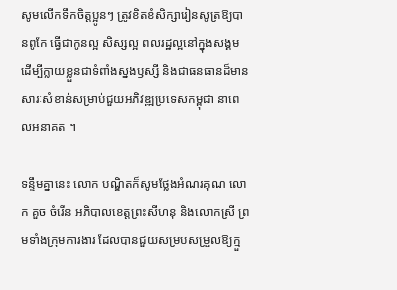សូមលើកទឹកចិត្តប្អូនៗ ត្រូវខិតខំសិក្សារៀនសូត្រឱ្យបានពូកែ ធ្វើជាកូនល្អ សិស្សល្អ ពលរដ្ឋល្អនៅក្នុងសង្គម ដើម្បីក្លាយខ្លួនជាទំពាំងស្នងឫស្សី និងជាធនធានដ៏មានសារៈសំខាន់សម្រាប់ជួយអភិវឌ្ឍប្រទេសកម្ពុជា នាពេលអនាគត ។

ទន្ទឹមគ្នានេះ លោក បណ្ឌិតក៏សូមថ្លែងអំណរគុណ លោក គួច ចំរើន អភិបាលខេត្តព្រះសីហនុ និងលោកស្រី ព្រមទាំងក្រុមការងារ ដែលបានជួយសម្របសម្រួលឱ្យក្មួ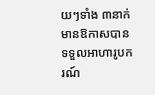យៗទាំង ៣នាក់ មានឱកាសបានទទួលអាហារូបករណ៍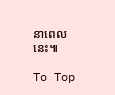នាពេលនេះ៕

To Top